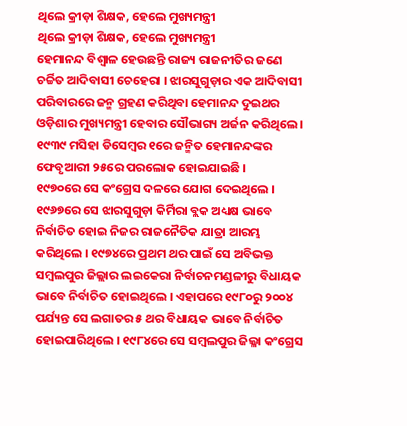ଥିଲେ କ୍ରୀଡ଼ା ଶିକ୍ଷକ, ହେଲେ ମୁଖ୍ୟମନ୍ତ୍ରୀ
ଥିଲେ କ୍ରୀଡ଼ା ଶିକ୍ଷକ, ହେଲେ ମୁଖ୍ୟମନ୍ତ୍ରୀ
ହେମାନନ୍ଦ ବିଶ୍ୱାଳ ହେଉଛନ୍ତି ରାଜ୍ୟ ରାଜନୀତିର ଜଣେ ଚର୍ଚ୍ଚିତ ଆଦିବାସୀ ଚେହେରା । ଝାରସୁଗୁଡ଼ାର ଏକ ଆଦିବାସୀ ପରିବାରରେ ଜନ୍ମ ଗ୍ରହଣ କରିଥିବା ହେମାନନ୍ଦ ଦୁଇଥର ଓଡ଼ିଶାର ମୁଖ୍ୟମନ୍ତ୍ରୀ ହେବାର ସୌଭାଗ୍ୟ ଅର୍ଜନ କରିଥିଲେ । ୧୯୩୯ ମସିହା ଡିସେମ୍ବର ୧ରେ ଜନ୍ମିତ ହେମାନନ୍ଦଙ୍କର ଫେବୃଆରୀ ୨୫ରେ ପରଲୋକ ହୋଇଯାଇଛି ।
୧୯୭୦ରେ ସେ କଂଗ୍ରେସ ଦଳରେ ଯୋଗ ଦେଇଥିଲେ । ୧୯୬୭ରେ ସେ ଝାରସୁଗୁଡ଼ା କିର୍ମିରା ବ୍ଲକ ଅଧ୍ୟକ୍ଷ ଭାବେ ନିର୍ବାଚିତ ହୋଇ ନିଜର ରାଜନୈତିକ ଯାତ୍ରା ଆରମ୍ଭ କରିଥିଲେ । ୧୯୭୪ରେ ପ୍ରଥମ ଥର ପାଇଁ ସେ ଅବିଭକ୍ତ ସମ୍ବଲପୁର ଜିଲ୍ଲାର ଲଇକେରା ନିର୍ବାଚନମଣ୍ଡଳୀରୁ ବିଧାୟକ ଭାବେ ନିର୍ବାଚିତ ହୋଇଥିଲେ । ଏହାପରେ ୧୯୮୦ରୁ ୨୦୦୪ ପର୍ଯ୍ୟନ୍ତ ସେ ଲଗାତର ୫ ଥର ବିଧାୟକ ଭାବେ ନିର୍ବାଚିତ ହୋଇପାରିଥିଲେ । ୧୯୮୪ରେ ସେ ସମ୍ବଲପୁର ଜିଲ୍ଳା କଂଗ୍ରେସ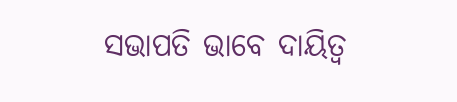ସଭାପତି ଭାବେ ଦାୟିତ୍ୱ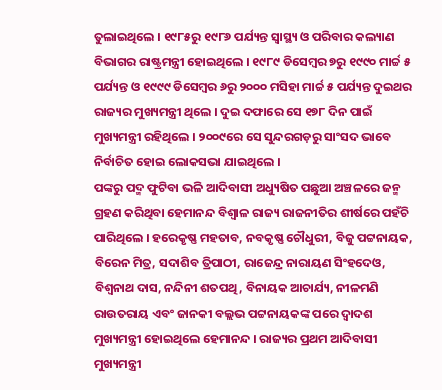ତୁଲାଇଥିଲେ । ୧୯୮୫ରୁ ୧୯୮୬ ପର୍ଯ୍ୟନ୍ତ ସ୍ୱାସ୍ଥ୍ୟ ଓ ପରିବାର କଲ୍ୟାଣ ବିଭାଗର ରାଷ୍ଟ୍ରମନ୍ତ୍ରୀ ହୋଇଥିଲେ । ୧୯୮୯ ଡିସେମ୍ବର ୭ରୁ ୧୯୯୦ ମାର୍ଚ୍ଚ ୫ ପର୍ଯ୍ୟନ୍ତ ଓ ୧୯୯୯ ଡିସେମ୍ବର ୬ରୁ ୨୦୦୦ ମସିହା ମାର୍ଚ୍ଚ ୫ ପର୍ଯ୍ୟନ୍ତ ଦୁଇଥର ରାଜ୍ୟର ମୁଖ୍ୟମନ୍ତ୍ରୀ ଥିଲେ । ଦୁଇ ଦଫାରେ ସେ ୧୭୮ ଦିନ ପାଇଁ ମୁଖ୍ୟମନ୍ତ୍ରୀ ରହିଥିଲେ । ୨୦୦୯ରେ ସେ ସୁନ୍ଦରଗଡ଼ରୁ ସାଂସଦ ଭାବେ ନିର୍ବାଚିତ ହୋଇ ଲୋକସଭା ଯାଇଥିଲେ ।
ପଙ୍କରୁ ପଦ୍ମ ଫୁଟିବା ଭଳି ଆଦିବାସୀ ଅଧ୍ୟୁଷିତ ପଛୁଆ ଅଞ୍ଚଳରେ ଜନ୍ମ ଗ୍ରହଣ କରିଥିବା ହେମାନନ୍ଦ ବିଶ୍ୱାଳ ରାଜ୍ୟ ରାଜନୀତିର ଶୀର୍ଷରେ ପହଁଚି ପାରିଥିଲେ । ହରେକୃଷ୍ଣ ମହତାବ, ନବକୃଷ୍ଣ ଚୌଧୁରୀ, ବିଜୁ ପଟ୍ଟନାୟକ, ବିରେନ ମିତ୍ର, ସଦାଶିବ ତ୍ରିପାଠୀ, ରାଜେନ୍ଦ୍ର ନାରାୟଣ ସିଂହଦେଓ, ବିଶ୍ୱନାଥ ଦାସ, ନନ୍ଦିନୀ ଶତପଥି, ବିନାୟକ ଆଚାର୍ଯ୍ୟ, ନୀଳମଣି ରାଉତରାୟ ଏବଂ ଜାନକୀ ବଲ୍ଲଭ ପଟ୍ଟନାୟକଙ୍କ ପରେ ଦ୍ୱାଦଶ ମୁଖ୍ୟମନ୍ତ୍ରୀ ହୋଇଥିଲେ ହେମାନନ୍ଦ । ରାଜ୍ୟର ପ୍ରଥମ ଆଦିବାସୀ ମୁଖ୍ୟମନ୍ତ୍ରୀ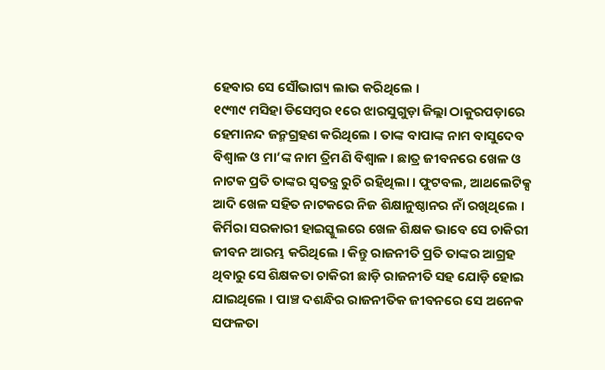ହେବାର ସେ ସୌଭାଗ୍ୟ ଲାଭ କରିଥିଲେ ।
୧୯୩୯ ମସିହା ଡିସେମ୍ବର ୧ରେ ଝାରସୁଗୁଡ଼ା ଜିଲ୍ଲା ଠାକୁରପଡ଼ାରେ ହେମାନନ୍ଦ ଜନ୍ମଗ୍ରହଣ କରିଥିଲେ । ତାଙ୍କ ବାପାଙ୍କ ନାମ ବାସୁଦେବ ବିଶ୍ୱାଳ ଓ ମା’ଙ୍କ ନାମ ତ୍ରିମଣି ବିଶ୍ୱାଳ । ଛାତ୍ର ଜୀବନରେ ଖେଳ ଓ ନାଟକ ପ୍ରତି ତାଙ୍କର ସ୍ୱତନ୍ତ୍ର ରୁଚି ରହିଥିଲା । ଫୁଟବଲ, ଆଥଲେଟିକ୍ସ ଆଦି ଖେଳ ସହିତ ନାଟକରେ ନିଜ ଶିକ୍ଷାନୁଷ୍ଠାନର ନାଁ ରଖିଥିଲେ । କିର୍ମିରା ସରକାରୀ ହାଇସ୍କୁଲରେ ଖେଳ ଶିକ୍ଷକ ଭାବେ ସେ ଚାକିରୀ ଜୀବନ ଆରମ୍ଭ କରିଥିଲେ । କିନ୍ତୁ ରାଜନୀତି ପ୍ରତି ତାଙ୍କର ଆଗ୍ରହ ଥିବାରୁ ସେ ଶିକ୍ଷକତା ଚାକିରୀ ଛାଡ଼ି ରାଜନୀତି ସହ ଯୋଡ଼ି ହୋଇ ଯାଇଥିଲେ । ପାଞ୍ଚ ଦଶନ୍ଧିର ରାଜନୀତିକ ଜୀବନରେ ସେ ଅନେକ ସଫଳତା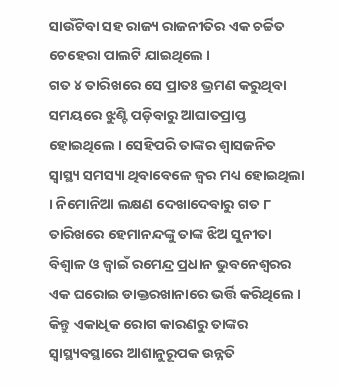ସାଉଁଟିବା ସହ ରାଜ୍ୟ ରାଜନୀତିର ଏକ ଚର୍ଚ୍ଚିତ ଚେହେରା ପାଲଟି ଯାଇଥିଲେ ।
ଗତ ୪ ତାରିଖରେ ସେ ପ୍ରାତଃ ଭ୍ରମଣ କରୁଥିବା ସମୟରେ ଝୁଣ୍ଟି ପଡ଼ିବାରୁ ଆଘାତପ୍ରାପ୍ତ ହୋଇଥିଲେ । ସେହିପରି ତାଙ୍କର ଶ୍ୱାସଜନିତ ସ୍ୱାସ୍ଥ୍ୟ ସମସ୍ୟା ଥିବାବେଳେ ଜ୍ୱର ମଧ୍ୟ ହୋଇଥିଲା । ନିମୋନିଆ ଲକ୍ଷଣ ଦେଖାଦେବାରୁ ଗତ ୮ ତାରିଖରେ ହେମାନନ୍ଦଙ୍କୁ ତାଙ୍କ ଝିଅ ସୁନୀତା ବିଶ୍ୱାଳ ଓ ଜ୍ୱାଇଁ ରମେନ୍ଦ୍ର ପ୍ରଧାନ ଭୁବନେଶ୍ୱରର ଏକ ଘରୋଇ ଡାକ୍ତରଖାନାରେ ଭର୍ତ୍ତି କରିଥିଲେ । କିନ୍ତୁ ଏକାଧିକ ରୋଗ କାରଣରୁ ତାଙ୍କର ସ୍ୱାସ୍ଥ୍ୟବସ୍ଥାରେ ଆଶାନୁରୂପକ ଉନ୍ନତି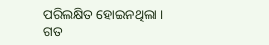ପରିଲକ୍ଷିତ ହୋଇନଥିଲା । ଗତ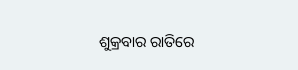ଶୁକ୍ରବାର ରାତିରେ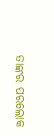ତାଙ୍କର ପରଲୋକ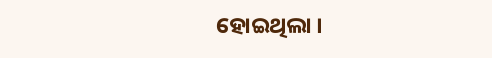ହୋଇଥିଲା ।